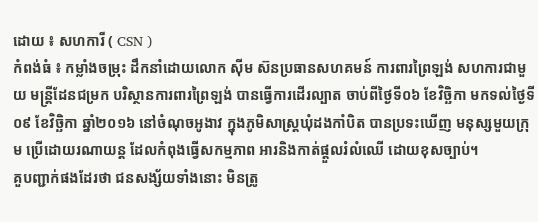ដោយ ៖ សហការី ( CSN )
កំពង់ធំ ៖ កម្លាំងចម្រុះ ដឹកនាំដោយលោក ស៊ីម ស៊នប្រធានសហគមន៍ ការពារព្រៃឡង់ សហការជាមួយ មន្ត្រីដែនជម្រក បរិស្ថានការពារព្រៃឡង់ បានធ្វើការដើរល្បាត ចាប់ពីថ្ងៃទី០៦ ខែវិច្ឆិកា មកទល់ថ្ងៃទី០៩ ខែវិច្ឆិកា ឆ្នាំ២០១៦ នៅចំណុចអូងាវ ក្នុងភូមិសាស្រ្តឃុំដងកាំបិត បានប្រទះឃើញ មនុស្សមួយក្រុម ប្រើដោយរណាយន្ត ដែលកំពុងធ្វើសកម្មភាព អារនិងកាត់ផ្តួលរំលំឈើ ដោយខុសច្បាប់។
គួបញ្ជាក់ផងដែរថា ជនសង្ស័យទាំងនោះ មិនត្រូ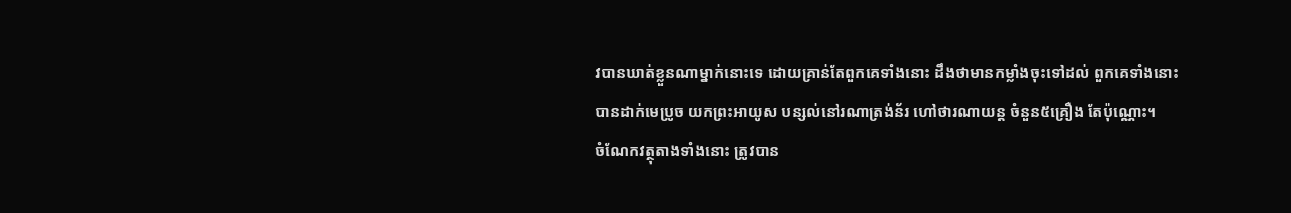វបានឃាត់ខ្លួនណាម្នាក់នោះទេ ដោយគ្រាន់តែពួកគេទាំងនោះ ដឹងថាមានកម្លាំងចុះទៅដល់ ពួកគេទាំងនោះ បានដាក់មេប្រូច យកព្រះអាយូស បន្សល់នៅរណាត្រង់ន័រ ហៅថារណាយន្ត ចំនួន៥គ្រឿង តែប៉ុណ្ណោះ។
ចំណែកវត្ថុតាងទាំងនោះ ត្រូវបាន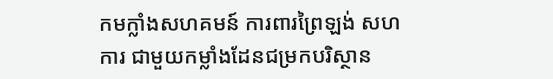កមក្លាំងសហគមន៍ ការពារព្រៃឡង់ សហការ ជាមួយកម្លាំងដែនជម្រកបរិស្ថាន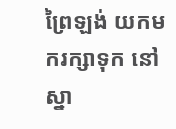ព្រៃឡង់ យកមករក្សាទុក នៅស្នា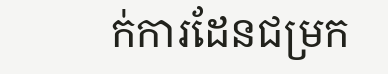ក់ការដែនជម្រក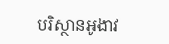បរិស្ថានអូងាវ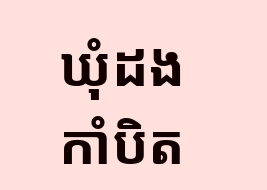ឃុំដងកាំបិត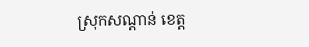ស្រុកសណ្តាន់ ខេត្ត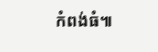កំពង់ធំ៕